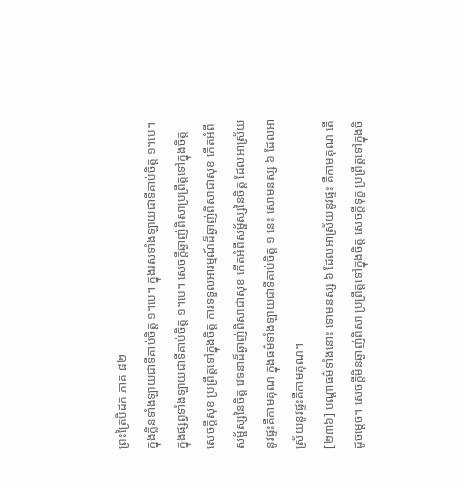ព្រះត្រៃបិដក ភាគ ៨២
ក្នុងក្លិនទាំងឡាយជាទីគាប់ចិត្ត ១។បេ។ ក្នុងរសទាំងឡាយជាទីគាប់ចិត្ត ១។បេ។ ក្នុងផ្សព្វទាំងឡាយជាទីគាប់ចិត្ត ១។បេ។ សេចក្ដីឆ្ងាញ់ពិសាប្រព្រឹត្តទៅក្នុងចិត្ត សេចក្ដីសុខ ប្រព្រឹត្តទៅក្នុងចិត្ត ការទទួលអារម្មណ៍ដ៏ឆ្ងាញ់ពិសាជាសុខ កើតអំពីសម្ផ័ស្សនៃចិត្ត វេទនាដ៏ឆ្ងាញ់ពិសាជាសុខ កើតអំពីសម្ផ័ស្សនៃចិត្ត ដែលអាស្រ័យនូវផ្ទះគឺកាមគុណ ក្នុងធម៌ទាំងឡាយជាទីគាប់ចិត្ត ១ នេះ សោមនស្ស ៦ ដែលអាស្រ័យនូវផ្ទះគឺកាមគុណ។
[២៣៦] បណ្ដាធម៌ទាំងនោះ ទោមនស្ស ៦ ដែលអាស្រ័យនូវផ្ទះ គឺកាមគុណ តើដូចម្ដេច។ សេចក្ដីមិនឆ្ងាញ់ពិសា ប្រព្រឹត្តទៅក្នុងចិត្ត សេចក្ដីទុក្ខ ប្រព្រឹត្តទៅក្នុងចិ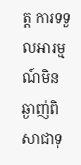ត្ត ការទទួលអារម្មណ៍មិនឆ្ងាញ់ពិសាជាទុ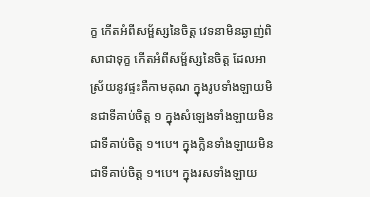ក្ខ កើតអំពីសម្ផ័ស្សនៃចិត្ត វេទនាមិនឆ្ងាញ់ពិសាជាទុក្ខ កើតអំពីសម្ផ័ស្សនៃចិត្ត ដែលអាស្រ័យនូវផ្ទះគឺកាមគុណ ក្នុងរូបទាំងឡាយមិនជាទីគាប់ចិត្ត ១ ក្នុងសំឡេងទាំងឡាយមិនជាទីគាប់ចិត្ត ១។បេ។ ក្នុងក្លិនទាំងឡាយមិនជាទីគាប់ចិត្ត ១។បេ។ ក្នុងរសទាំងឡាយ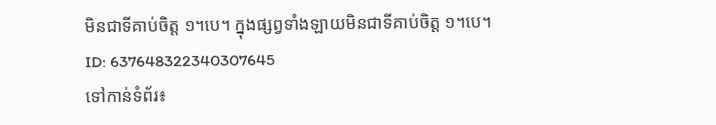មិនជាទីគាប់ចិត្ត ១។បេ។ ក្នុងផ្សព្វទាំងឡាយមិនជាទីគាប់ចិត្ត ១។បេ។
ID: 637648322340307645
ទៅកាន់ទំព័រ៖